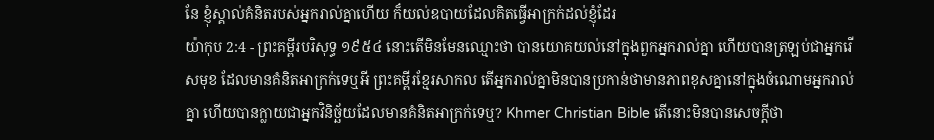នែ ខ្ញុំស្គាល់គំនិតរបស់អ្នករាល់គ្នាហើយ ក៏យល់ឧបាយដែលគិតធ្វើអាក្រក់ដល់ខ្ញុំដែរ
យ៉ាកុប 2:4 - ព្រះគម្ពីរបរិសុទ្ធ ១៩៥៤ នោះតើមិនមែនឈ្មោះថា បានយោគយល់នៅក្នុងពួកអ្នករាល់គ្នា ហើយបានត្រឡប់ជាអ្នករើសមុខ ដែលមានគំនិតអាក្រក់ទេឬអី ព្រះគម្ពីរខ្មែរសាកល តើអ្នករាល់គ្នាមិនបានប្រកាន់ថាមានភាពខុសគ្នានៅក្នុងចំណោមអ្នករាល់គ្នា ហើយបានក្លាយជាអ្នកវិនិច្ឆ័យដែលមានគំនិតអាក្រក់ទេឬ? Khmer Christian Bible តើនោះមិនបានសេចក្ដីថា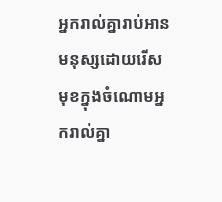អ្នករាល់គ្នារាប់អានមនុស្សដោយរើសមុខក្នុងចំណោមអ្នករាល់គ្នា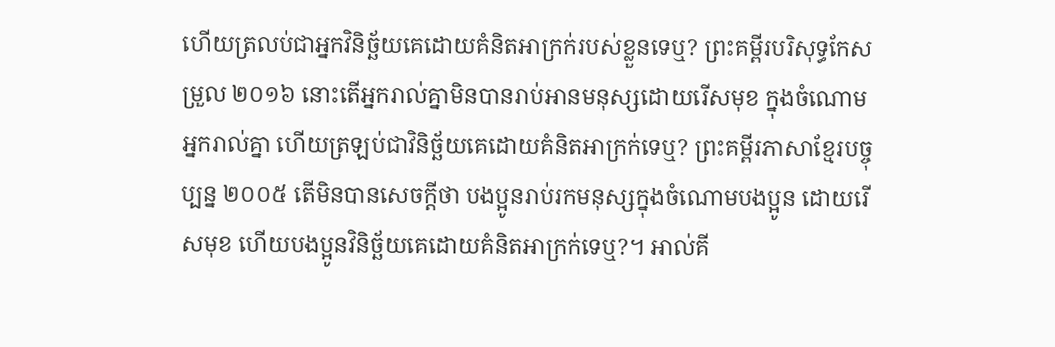ហើយត្រលប់ជាអ្នកវិនិច្ឆ័យគេដោយគំនិតអាក្រក់របស់ខ្លួនទេឬ? ព្រះគម្ពីរបរិសុទ្ធកែសម្រួល ២០១៦ នោះតើអ្នករាល់គ្នាមិនបានរាប់អានមនុស្សដោយរើសមុខ ក្នុងចំណោមអ្នករាល់គ្នា ហើយត្រឡប់ជាវិនិច្ឆ័យគេដោយគំនិតអាក្រក់ទេឬ? ព្រះគម្ពីរភាសាខ្មែរបច្ចុប្បន្ន ២០០៥ តើមិនបានសេចក្ដីថា បងប្អូនរាប់រកមនុស្សក្នុងចំណោមបងប្អូន ដោយរើសមុខ ហើយបងប្អូនវិនិច្ឆ័យគេដោយគំនិតអាក្រក់ទេឬ?។ អាល់គី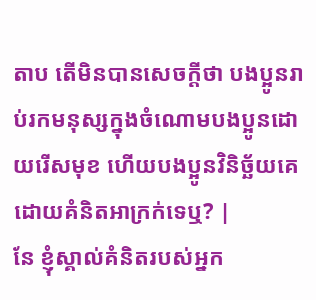តាប តើមិនបានសេចក្ដីថា បងប្អូនរាប់រកមនុស្សក្នុងចំណោមបងប្អូនដោយរើសមុខ ហើយបងប្អូនវិនិច្ឆ័យគេដោយគំនិតអាក្រក់ទេឬ? |
នែ ខ្ញុំស្គាល់គំនិតរបស់អ្នក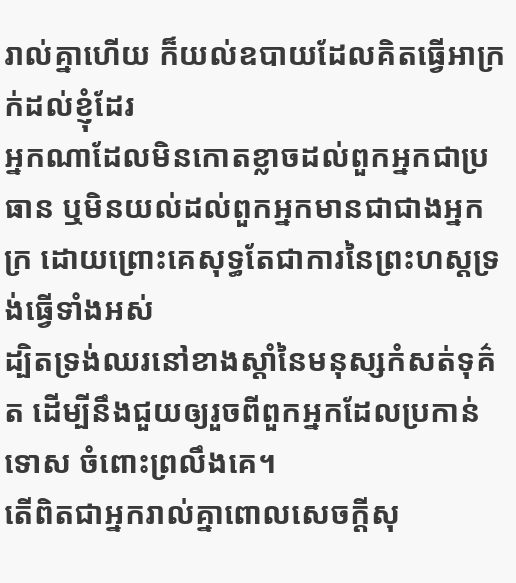រាល់គ្នាហើយ ក៏យល់ឧបាយដែលគិតធ្វើអាក្រក់ដល់ខ្ញុំដែរ
អ្នកណាដែលមិនកោតខ្លាចដល់ពួកអ្នកជាប្រធាន ឬមិនយល់ដល់ពួកអ្នកមានជាជាងអ្នកក្រ ដោយព្រោះគេសុទ្ធតែជាការនៃព្រះហស្តទ្រង់ធ្វើទាំងអស់
ដ្បិតទ្រង់ឈរនៅខាងស្តាំនៃមនុស្សកំសត់ទុគ៌ត ដើម្បីនឹងជួយឲ្យរួចពីពួកអ្នកដែលប្រកាន់ទោស ចំពោះព្រលឹងគេ។
តើពិតជាអ្នករាល់គ្នាពោលសេចក្ដីសុ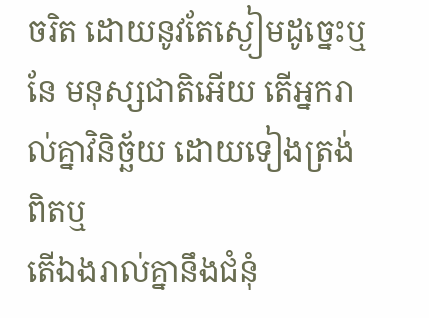ចរិត ដោយនូវតែស្ងៀមដូច្នេះឬ នែ មនុស្សជាតិអើយ តើអ្នករាល់គ្នាវិនិច្ឆ័យ ដោយទៀងត្រង់ពិតឬ
តើឯងរាល់គ្នានឹងជំនុំ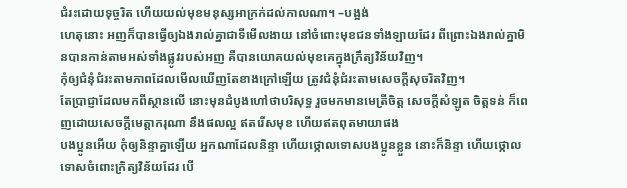ជំរះដោយទុច្ចរិត ហើយយល់មុខមនុស្សអាក្រក់ដល់កាលណា។ –បង្អង់
ហេតុនោះ អញក៏បានធ្វើឲ្យឯងរាល់គ្នាជាទីមើលងាយ នៅចំពោះមុខជនទាំងឡាយដែរ ពីព្រោះឯងរាល់គ្នាមិនបានកាន់តាមអស់ទាំងផ្លូវរបស់អញ គឺបានយោគយល់មុខគេក្នុងក្រឹត្យវិន័យវិញ។
កុំឲ្យជំនុំជំរះតាមភាពដែលមើលឃើញតែខាងក្រៅឡើយ ត្រូវជំនុំជំរះតាមសេចក្ដីសុចរិតវិញ។
តែប្រាជ្ញាដែលមកពីស្ថានលើ នោះមុនដំបូងហៅថាបរិសុទ្ធ រួចមកមានមេត្រីចិត្ត សេចក្ដីសំឡូត ចិត្តទន់ ក៏ពេញដោយសេចក្ដីមេត្តាករុណា នឹងផលល្អ ឥតរើសមុខ ហើយឥតពុតមាយាផង
បងប្អូនអើយ កុំឲ្យនិន្ទាគ្នាឡើយ អ្នកណាដែលនិន្ទា ហើយថ្កោលទោសបងប្អូនខ្លួន នោះក៏និន្ទា ហើយថ្កោលទោសចំពោះក្រិត្យវិន័យដែរ បើ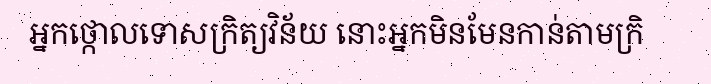អ្នកថ្កោលទោសក្រិត្យវិន័យ នោះអ្នកមិនមែនកាន់តាមក្រិ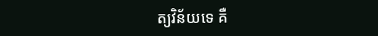ត្យវិន័យទេ គឺ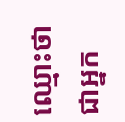ឈ្មោះថាជាអ្នក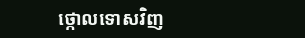ថ្កោលទោសវិញ